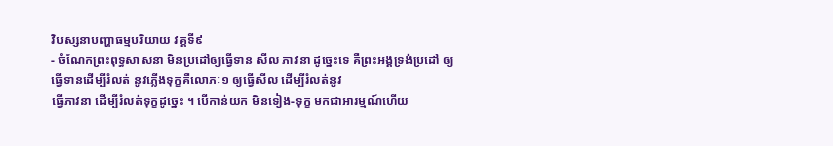វិបស្សនាបញ្ហាធម្មបរិយាយ វគ្គទី៩
- ចំណែកព្រះពុទ្ធសាសនា មិនប្រដៅឲ្យធ្វើទាន សីល ភាវនា ដូច្នេះទេ គឺព្រះអង្គទ្រង់ប្រដៅ ឲ្យធ្វើទានដើម្បីរំលត់ នូវភ្លើងទុក្ខគឺលោភៈ១ ឲ្យធ្វើសីល ដើម្បីរំលត់នូវ
ធ្វើភាវនា ដើម្បីរំលត់ទុក្ខដូច្នេះ ។ បើកាន់យក មិនទៀង-ទុក្ខ មកជាអារម្មណ៍ហើយ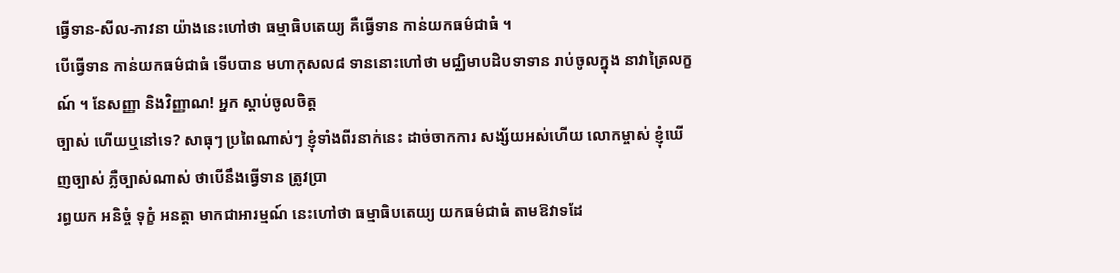ធ្វើទាន-សីល-ភាវនា យ៉ាងនេះហៅថា ធម្មាធិបតេយ្យ គឺធ្វើទាន កាន់យកធម៌ជាធំ ។
បើធ្វើទាន កាន់យកធម៌ជាធំ ទើបបាន មហាកុសល៨ ទាននោះហៅថា មជ្ឈិមាបដិបទាទាន រាប់ចូលក្នុង នាវាត្រៃលក្ខណ៍ ។ នែសញ្ញា និងវិញ្ញាណ! អ្នក ស្តាប់ចូលចិត្ត
ច្បាស់ ហើយឬនៅទេ? សាធុៗ ប្រពៃណាស់ៗ ខ្ញុំទាំងពីរនាក់នេះ ដាច់ចាកការ សង្ស័យអស់ហើយ លោកម្ចាស់ ខ្ញុំឃើញច្បាស់ ភ្លឺច្បាស់ណាស់ ថាបើនឹងធ្វើទាន ត្រូវប្រា
រព្ធយក អនិច្ចំ ទុក្ខំ អនត្តា មាកជាអារម្មណ៍ នេះហៅថា ធម្មាធិបតេយ្យ យកធម៌ជាធំ តាមឱវាទដែ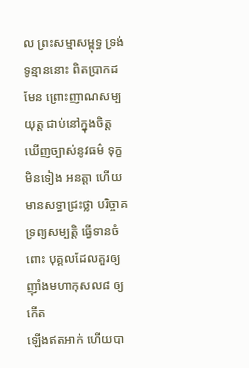ល ព្រះសម្មាសម្ពុទ្ធ ទ្រង់ទូន្មាននោះ ពិតប្រាកដមែន ព្រោះញាណសម្ប
យុត្ត ជាប់នៅក្នុងចិត្ត ឃើញច្បាស់នូវធម៌ ទុក្ខ មិនទៀង អនត្តា ហើយមានសទ្ធាជ្រះថ្លា បរិច្ចាគទ្រព្យសម្បត្តិ ធ្វើទានចំពោះ បុគ្គលដែលគួរឲ្យ ញ៉ាំងមហាកុសល៨ ឲ្យកើត
ឡើងឥតអាក់ ហើយបា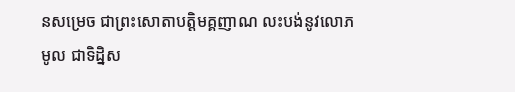នសម្រេច ជាព្រះសោតាបត្តិមគ្គញាណ លះបង់នូវលោភមូល ជាទិដ្និស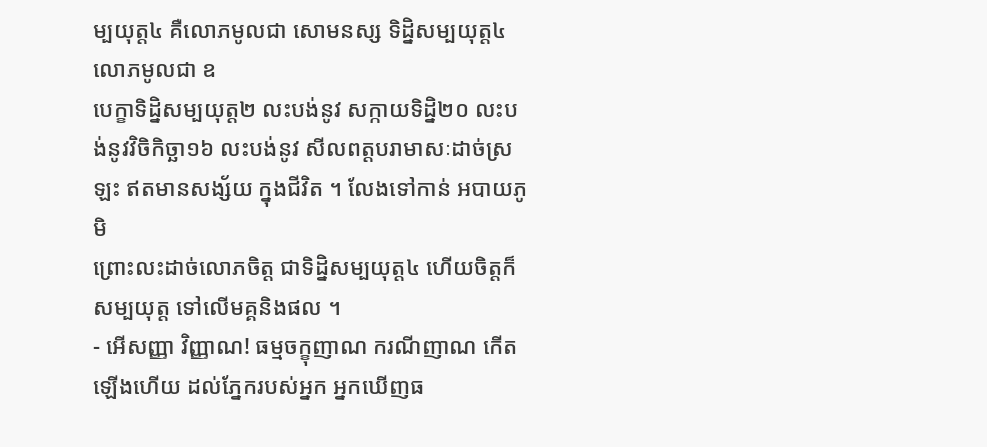ម្បយុត្ត៤ គឺលោភមូលជា សោមនស្ស ទិដ្និសម្បយុត្ត៤ លោភមូលជា ឧ
បេក្ខាទិដ្និសម្បយុត្ត២ លះបង់នូវ សក្កាយទិដ្និ២០ លះបង់នូវវិចិកិច្ឆា១៦ លះបង់នូវ សីលពត្តបរាមាសៈដាច់ស្រឡះ ឥតមានសង្ស័យ ក្នុងជីវិត ។ លែងទៅកាន់ អបាយភូមិ
ព្រោះលះដាច់លោភចិត្ត ជាទិដ្និសម្បយុត្ត៤ ហើយចិត្តក៏សម្បយុត្ត ទៅលើមគ្គនិងផល ។
- អើសញ្ញា វិញ្ញាណ! ធម្មចក្ខុញាណ ករណីញាណ កើតឡើងហើយ ដល់ភ្នែករបស់អ្នក អ្នកឃើញធ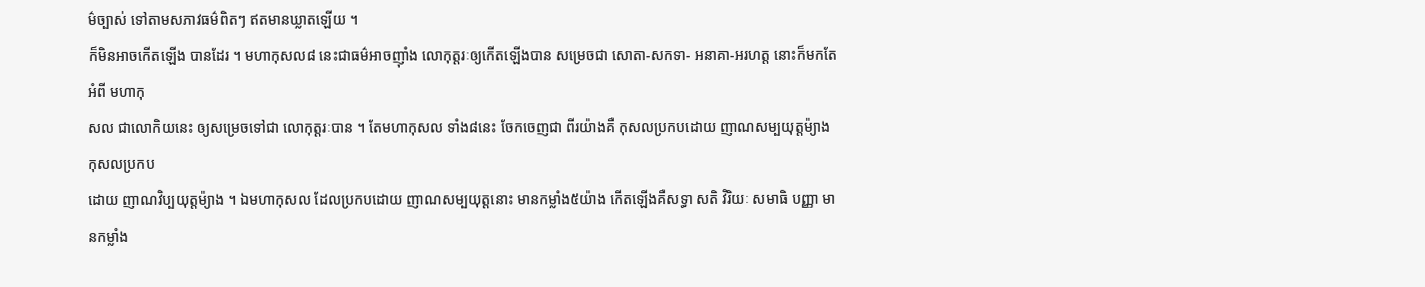ម៌ច្បាស់ ទៅតាមសភាវធម៌ពិតៗ ឥតមានឃ្លាតឡើយ ។
ក៏មិនអាចកើតឡើង បានដែរ ។ មហាកុសល៨ នេះជាធម៌អាចញ៉ាំង លោកុត្តរៈឲ្យកើតឡើងបាន សម្រេចជា សោតា-សកទា- អនាគា-អរហត្ត នោះក៏មកតែអំពី មហាកុ
សល ជាលោកិយនេះ ឲ្យសម្រេចទៅជា លោកុត្តរៈបាន ។ តែមហាកុសល ទាំង៨នេះ ចែកចេញជា ពីរយ៉ាងគឺ កុសលប្រកបដោយ ញាណសម្បយុត្តម៉្យាង កុសលប្រកប
ដោយ ញាណវិប្បយុត្តម៉្យាង ។ ឯមហាកុសល ដែលប្រកបដោយ ញាណសម្បយុត្តនោះ មានកម្លាំង៥យ៉ាង កើតឡើងគឺសទ្ធា សតិ វិរិយៈ សមាធិ បញ្ញា មានកម្លាំង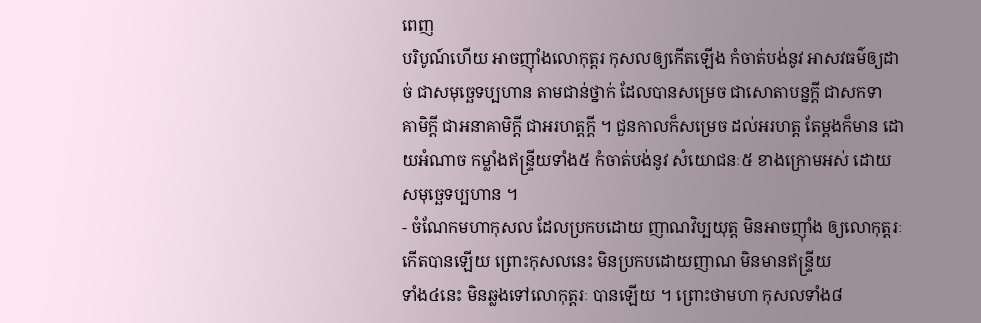ពេញ
បរិបូណ៍ហើយ អាចញ៉ាំងលោកុត្តរ កុសលឲ្យកើតឡើង កំចាត់បង់នូវ អាសវធម៌ឲ្យដាច់ ជាសមុច្ឆេទប្បហាន តាមជាន់ថ្នាក់ ដែលបានសម្រេច ជាសោតាបន្នក្តី ជាសកទា
គាមិក្តី ជាអនាគាមិក្តី ជាអរហត្តក្តី ។ ជួនកាលក៏សម្រេច ដល់អរហត្ត តែម្តងក៏មាន ដោយអំណាច កម្លាំងឥន្រ្ទីយទាំង៥ កំចាត់បង់នូវ សំយោជនៈ៥ ខាងក្រោមអស់ ដោយ
សមុច្ឆេទប្បហាន ។
- ចំណែកមហាកុសល ដែលប្រកបដោយ ញាណវិប្បយុត្ត មិនអាចញ៉ាំង ឲ្យលោកុត្តរៈ កើតបានឡើយ ព្រោះកុសលនេះ មិនប្រកបដោយញាណ មិនមានឥន្រ្ទីយ
ទាំង៤នេះ មិនឆ្លងទៅលោកុត្តរៈ បានឡើយ ។ ព្រោះថាមហា កុសលទាំង៨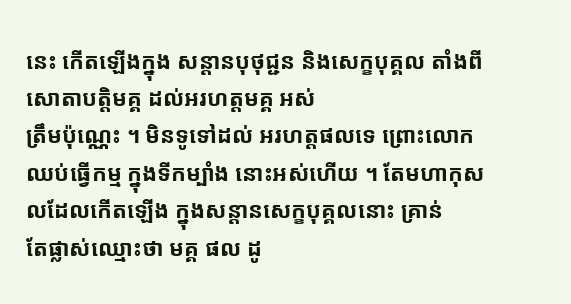នេះ កើតឡើងក្នុង សន្តានបុថុជ្ជន និងសេក្ខបុគ្គល តាំងពីសោតាបត្តិមគ្គ ដល់អរហត្តមគ្គ អស់
ត្រឹមប៉ុណ្ណេះ ។ មិនទូទៅដល់ អរហត្តផលទេ ព្រោះលោក ឈប់ធ្វើកម្ម ក្នុងទីកម្បាំង នោះអស់ហើយ ។ តែមហាកុសលដែលកើតឡើង ក្នុងសន្តានសេក្ខបុគ្គលនោះ គ្រាន់
តែផ្លាស់ឈ្មោះថា មគ្គ ផល ដូ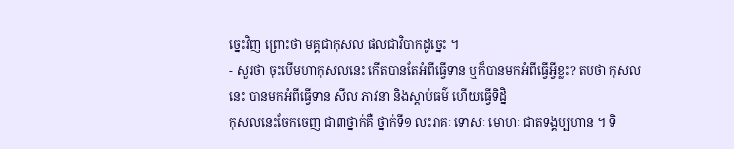ច្នេះវិញ ព្រោះថា មគ្គជាកុសល ផលជាវិបាកដូច្នេះ ។
- សួរថា ចុះបើមហាកុសលនេះ កើតបានតែអំពីធ្វើទាន ឬក៏បានមកអំពីធ្វើអ្វីខ្លះ? តបថា កុសលនេះ បានមកអំពីធ្វើទាន សីល ភាវនា និងស្តាប់ធម៌ ហើយធ្វើទិដ្និ
កុសលនេះចែកចេញ ជា៣ថ្នាក់គឺ ថ្នាក់ទី១ លះរាគៈ ទោសៈ មោហៈ ជាតទង្គប្បហាន ។ ទិ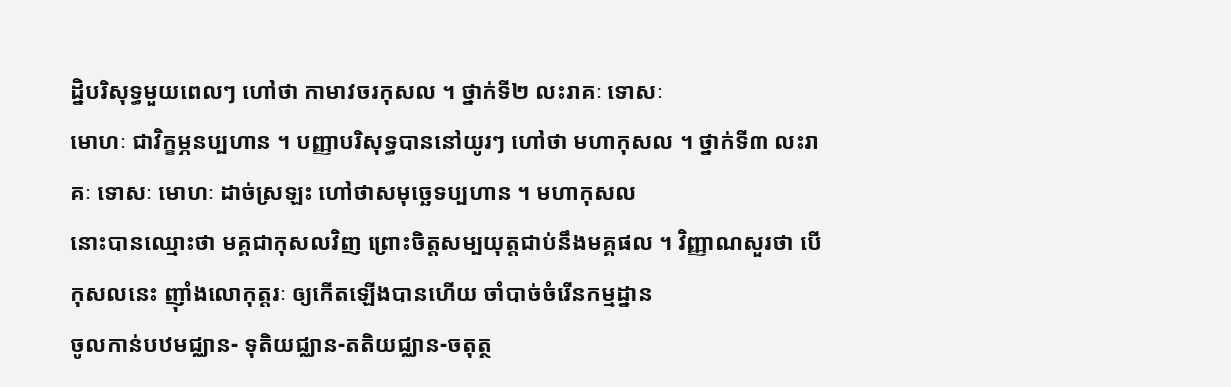ដ្និបរិសុទ្ធមួយពេលៗ ហៅថា កាមាវចរកុសល ។ ថ្នាក់ទី២ លះរាគៈ ទោសៈ
មោហៈ ជាវិក្ខម្ភនប្បហាន ។ បញ្ញាបរិសុទ្ធបាននៅយូរៗ ហៅថា មហាកុសល ។ ថ្នាក់ទី៣ លះរាគៈ ទោសៈ មោហៈ ដាច់ស្រឡះ ហៅថាសមុច្ឆេទប្បហាន ។ មហាកុសល
នោះបានឈ្មោះថា មគ្គជាកុសលវិញ ព្រោះចិត្តសម្បយុត្តជាប់នឹងមគ្គផល ។ វិញ្ញាណសួរថា បើកុសលនេះ ញ៉ាំងលោកុត្តរៈ ឲ្យកើតឡើងបានហើយ ចាំបាច់ចំរើនកម្មដ្នាន
ចូលកាន់បឋមជ្ឈាន- ទុតិយជ្ឈាន-តតិយជ្ឈាន-ចតុត្ថ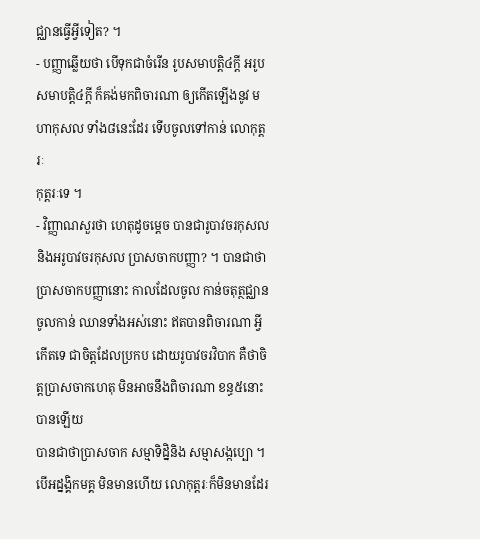ជ្ឈានធ្វើអ្វីទៀត? ។
- បញ្ញាឆ្លើយថា បើទុកជាចំរើន រូបសមាបត្តិ៤ក្តី អរូបសមាបត្តិ៤ក្តី ក៏គង់មកពិចារណា ឲ្យកើតឡើងនូវ មហាកុសល ទាំង៨នេះដែរ ទើបចូលទៅកាន់ លោកុត្តរៈ
កុត្តរៈទេ ។
- វិញ្ញាណសួរថា ហេតុដូចម្តេច បានជារូបាវចរកុសល និងអរូបាវចរកុសល ប្រាសចាកបញ្ញា? ។ បានជាថា ប្រាសចាកបញ្ញានោះ កាលដែលចូល កាន់ចតុត្ថជ្ឈាន
ចូលកាន់ ឈានទាំងអស់នោះ ឥតបានពិចារណា អ្វីកើតទេ ជាចិត្តដែលប្រកប ដោយរូបាវចរវិបាក គឺថាចិត្តប្រាសចាកហេតុ មិនអាចនឹងពិចារណា ខន្ធ៥នោះបានឡើយ
បានជាថាប្រាសចាក សម្មាទិដ្និនិង សម្មាសង្កប្បោ ។ បើអដ្នង្គិកមគ្គ មិនមានហើយ លោកុត្តរៈក៏មិនមានដែរ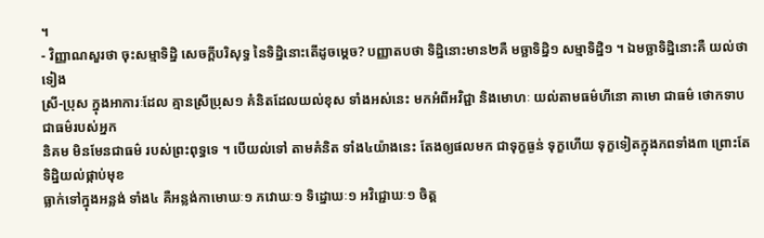។
- វិញ្ញាណសួរថា ចុះសម្មាទិដ្និ សេចក្តីបរិសុទ្ធ នៃទិដ្និនោះតើដូចម្តេច? បញ្ញាតបថា ទិដ្និនោះមាន២គឺ មច្ឆាទិដ្និ១ សម្មាទិដ្និ១ ។ ឯមច្ឆាទិដ្និនោះគឺ យល់ថាទៀង
ស្រី-ប្រុស ក្នុងអាការៈដែល គ្មានស្រីប្រុស១ គំនិតដែលយល់ខុស ទាំងអស់នេះ មកអំពីអវិជ្ជា និងមោហៈ យល់តាមធម៌ហីនោ គាមោ ជាធម៌ ថោកទាប ជាធម៌របស់អ្នក
និគម មិនមែនជាធម៌ របស់ព្រះពុទ្ធទេ ។ បើយល់ទៅ តាមគំនិត ទាំង៤យ៉ាងនេះ តែងឲ្យផលមក ជាទុក្ខធ្ងន់ ទុក្ខហើយ ទុក្ខទៀតក្នុងភពទាំង៣ ព្រោះតែ ទិដ្និយល់ផ្កាប់មុខ
ធ្លាក់ទៅក្នុងអន្លង់ ទាំង៤ គឺអន្លង់កាមោឃៈ១ ភវោឃៈ១ ទិដ្នោឃៈ១ អវិជ្ជោឃៈ១ ចិត្ត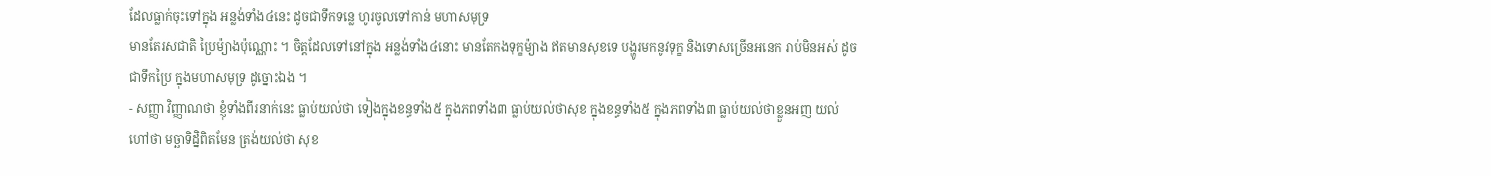ដែលធ្លាក់ចុះទៅក្នុង អន្លង់ទាំង៤នេះ ដូចជាទឹកទន្លេ ហូរចូលទៅកាន់ មហាសមុទ្រ
មានតែរសជាតិ ប្រៃម៉្យាងប៉ុណ្ណោះ ។ ចិត្តដែលទៅនៅក្នុង អន្លង់ទាំង៤នោះ មានតែកងទុក្ខម៉្យាង ឥតមានសុខទេ បង្ហូរមកនូវទុក្ខ និងទោសច្រើនអនេក រាប់មិនអស់ ដូច
ជាទឹកប្រៃ ក្នុងមហាសមុទ្រ ដូច្នោះឯង ។
- សញ្ញា វិញ្ញាណថា ខ្ញុំទាំងពីរនាក់នេះ ធ្លាប់យល់ថា ទៀងក្នុងខន្ធទាំង៥ ក្នុងភពទាំង៣ ធ្លាប់យល់ថាសុខ ក្នុងខន្ធទាំង៥ ក្នុងភពទាំង៣ ធ្លាប់យល់ថាខ្លួនអញ យល់
ហៅថា មច្ឆាទិដ្និពិតមែន ត្រង់យល់ថា សុខ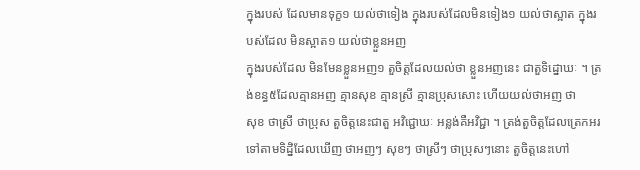ក្នុងរបស់ ដែលមានទុក្ខ១ យល់ថាទៀង ក្នុងរបស់ដែលមិនទៀង១ យល់ថាស្អាត ក្នុងរបស់ដែល មិនស្អាត១ យល់ថាខ្លួនអញ
ក្នុងរបស់ដែល មិនមែនខ្លួនអញ១ តួចិត្តដែលយល់ថា ខ្លួនអញនេះ ជាតួទិដ្នោឃៈ ។ ត្រង់ខន្ធ៥ដែលគ្មានអញ គ្មានសុខ គ្មានស្រី គ្មានប្រុសសោះ ហើយយល់ថាអញ ថា
សុខ ថាស្រី ថាប្រុស តួចិត្តនេះជាតួ អវិជ្ជោឃៈ អន្លង់គឺអវិជ្ជា ។ ត្រង់តួចិត្តដែលត្រេកអរ ទៅតាមទិដ្និដែលឃើញ ថាអញៗ សុខៗ ថាស្រីៗ ថាប្រុសៗនោះ តួចិត្តនេះហៅ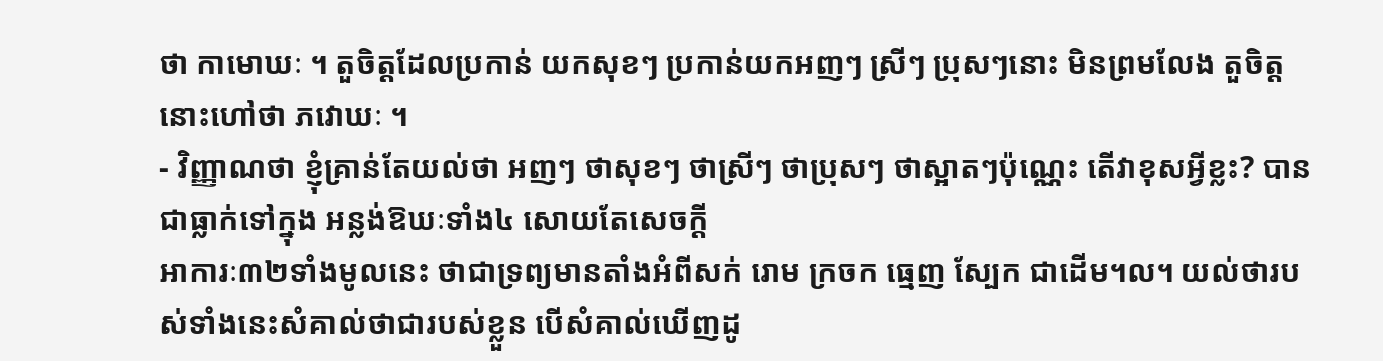ថា កាមោឃៈ ។ តួចិត្តដែលប្រកាន់ យកសុខៗ ប្រកាន់យកអញៗ ស្រីៗ ប្រុសៗនោះ មិនព្រមលែង តួចិត្តនោះហៅថា ភវោឃៈ ។
- វិញ្ញាណថា ខ្ញុំគ្រាន់តែយល់ថា អញៗ ថាសុខៗ ថាស្រីៗ ថាប្រុសៗ ថាស្អាតៗប៉ុណ្ណេះ តើវាខុសអ្វីខ្លះ? បានជាធ្លាក់ទៅក្នុង អន្លង់ឱឃៈទាំង៤ សោយតែសេចក្តី
អាការៈ៣២ទាំងមូលនេះ ថាជាទ្រព្យមានតាំងអំពីសក់ រោម ក្រចក ធ្មេញ ស្បែក ជាដើម។ល។ យល់ថារបស់ទាំងនេះសំគាល់ថាជារបស់ខ្លួន បើសំគាល់ឃើញដូ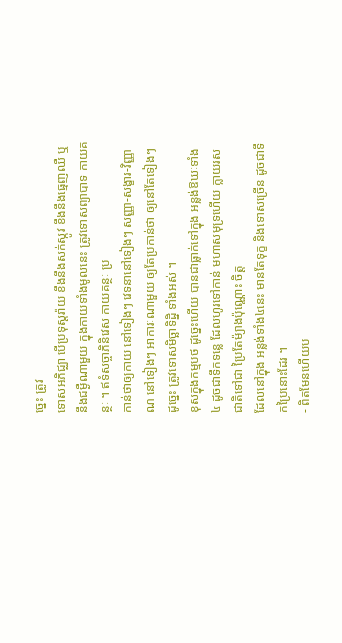ច្នេះ ត្រូវ
ទោសអភិជ្ឈា បើប្រទុស្តរ៉ាយ ខឹងនឹងសក់ស្កូវ ខឹងនឹងធ្មេញឈឺ ឬនឹងជម្ងឺណាមួយ ក្នុងកាយទាំងមូលនេះ ត្រូវទោសព្យាបាទ កាយគន្ថៈ ។ ឥទំសច្ចាភិនិវេស កាយគន្ថៈ ប្រ
កាន់ថាឲ្យកាយ នៅទៀងៗ វេទនានៅទៀងៗ សញ្ញា-សង្ខារ-វិញ្ញាណ នៅទៀងៗ អាការៈណាមួយ ឲ្យតែប្រកាន់ថា ឲ្យនៅតែទៀងៗដូច្នេះ ត្រូវទោសមិច្ឆាទិដ្និ ទាំងអស់ ។
ខុសក្នុងកម្មបថ ដូច្នេះហើយ បានជាធ្លាក់ទៅក្នុង អន្លង់ឱឃៈទាំង៤ ដូចជាទឹកទន្លេ ដែលហូរទៅកាន់ មហាសមុទ្រហើយ ក្លាយរសជាតិទៅជា ប្រៃតែម៉្យាងប៉ុណ្ណោះ ចិត្ត
ដែលនៅក្នុង អន្លង់ទាំង៤នេះ មានតែទុក្ខ និងទោសច្រើន ដូចជាទឹកប្រៃនោះដែរ ។
- ពិតមែនហើយប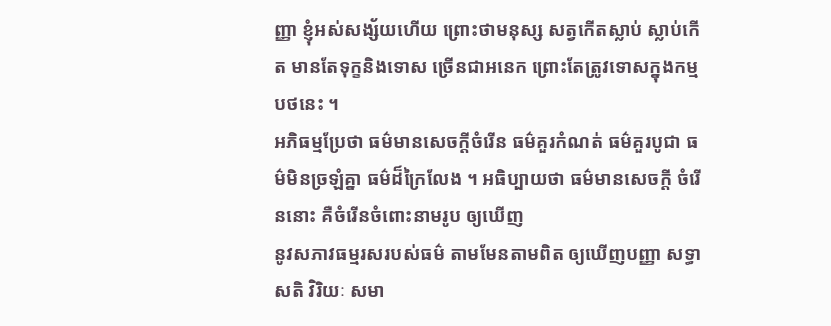ញ្ញា ខ្ញុំអស់សង្ស័យហើយ ព្រោះថាមនុស្ស សត្វកើតស្លាប់ ស្លាប់កើត មានតែទុក្ខនិងទោស ច្រើនជាអនេក ព្រោះតែត្រូវទោសក្នុងកម្មបថនេះ ។
អភិធម្មប្រែថា ធម៌មានសេចក្តីចំរើន ធម៌គួរកំណត់ ធម៌គួរបូជា ធម៌មិនច្រឡំគ្នា ធម៌ដ៏ក្រៃលែង ។ អធិប្បាយថា ធម៌មានសេចក្តី ចំរើននោះ គឺចំរើនចំពោះនាមរូប ឲ្យឃើញ
នូវសភាវធម្មរសរបស់ធម៌ តាមមែនតាមពិត ឲ្យឃើញបញ្ញា សទ្ធា សតិ វិរិយៈ សមា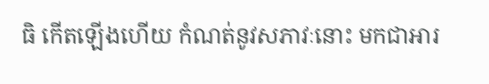ធិ កើតឡើងហើយ កំណត់នូវសភាវៈនោះ មកជាអារ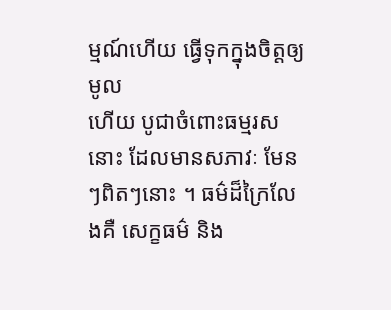ម្មណ៍ហើយ ធ្វើទុកក្នុងចិត្តឲ្យមូល
ហើយ បូជាចំពោះធម្មរសនោះ ដែលមានសភាវៈ មែនៗពិតៗនោះ ។ ធម៌ដ៏ក្រៃលែងគឺ សេក្ខធម៌ និង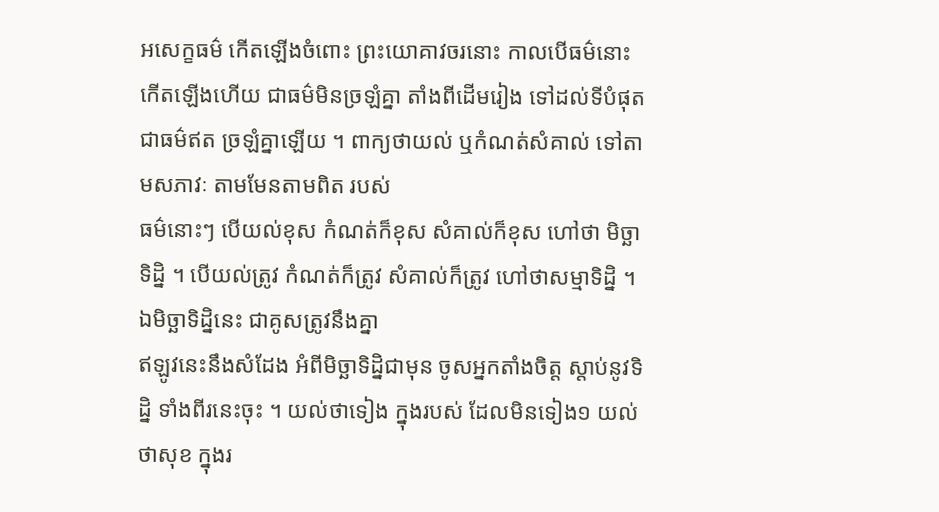អសេក្ខធម៌ កើតឡើងចំពោះ ព្រះយោគាវចរនោះ កាលបើធម៌នោះ
កើតឡើងហើយ ជាធម៌មិនច្រឡំគ្នា តាំងពីដើមរៀង ទៅដល់ទីបំផុត ជាធម៌ឥត ច្រឡំគ្នាឡើយ ។ ពាក្យថាយល់ ឬកំណត់សំគាល់ ទៅតាមសភាវៈ តាមមែនតាមពិត របស់
ធម៌នោះៗ បើយល់ខុស កំណត់ក៏ខុស សំគាល់ក៏ខុស ហៅថា មិច្ឆាទិដ្និ ។ បើយល់ត្រូវ កំណត់ក៏ត្រូវ សំគាល់ក៏ត្រូវ ហៅថាសម្មាទិដ្និ ។ ឯមិច្ឆាទិដ្និនេះ ជាគូសត្រូវនឹងគ្នា
ឥឡូវនេះនឹងសំដែង អំពីមិច្ឆាទិដ្និជាមុន ចូសអ្នកតាំងចិត្ត ស្តាប់នូវទិដ្និ ទាំងពីរនេះចុះ ។ យល់ថាទៀង ក្នុងរបស់ ដែលមិនទៀង១ យល់ថាសុខ ក្នុងរ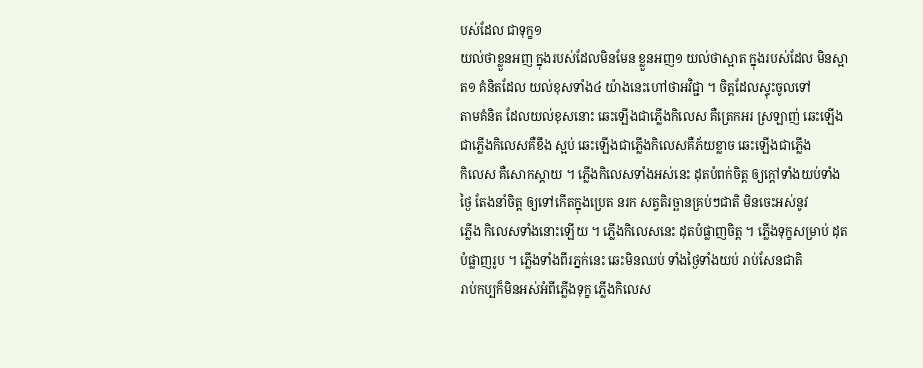បស់ដែល ជាទុក្ខ១
យល់ថាខ្លួនអញ ក្នុងរបស់ដែលមិនមែន ខ្លួនអញ១ យល់ថាស្អាត ក្នុងរបស់ដែល មិនស្អាត១ គំនិតដែល យល់ខុសទាំង៤ យ៉ាងនេះហៅថាអវិជ្ជា ។ ចិត្តដែលស្ទុះចូលទៅ
តាមគំនិត ដែលយល់ខុសនោះ ឆេះឡើងជាភ្លើងកិលេស គឺត្រេកអរ ស្រឡាញ់ ឆេះឡើងជាភ្លើងកិលេសគឺខឹង ស្អប់ ឆេះឡើងជាភ្លើងកិលេសគឺភ័យខ្លាច ឆេះឡើងជាភ្លើង
កិលេស គឺសោកស្តាយ ។ ភ្លើងកិលេសទាំងអស់នេះ ដុតបំពក់ចិត្ត ឲ្យក្តៅទាំងយប់ទាំងថ្ងៃ តែងនាំចិត្ត ឲ្យទៅកើតក្នុងប្រេត នរក សត្វតិរច្ឆានគ្រប់ៗជាតិ មិនចេះអស់នូវ
ភ្លើង កិលេសទាំងនោះឡើយ ។ ភ្លើងកិលេសនេះ ដុតបំផ្លាញចិត្ត ។ ភ្លើងទុក្ខសម្រាប់ ដុតបំផ្លាញរូប ។ ភ្លើងទាំងពីរភ្នក់នេះ ឆេះមិនឈប់ ទាំងថ្ងៃទាំងយប់ រាប់សែនជាតិ
រាប់កប្បក៏មិនអស់អំពីភ្លើងទុក្ខ ភ្លើងកិលេស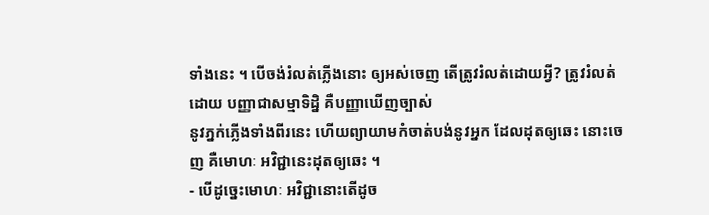ទាំងនេះ ។ បើចង់រំលត់ភ្លើងនោះ ឲ្យអស់ចេញ តើត្រូវរំលត់ដោយអ្វី? ត្រូវរំលត់ដោយ បញ្ញាជាសម្មាទិដ្និ គឺបញ្ញាឃើញច្បាស់
នូវភ្នក់ភ្លើងទាំងពីរនេះ ហើយព្យាយាមកំចាត់បង់នូវអ្នក ដែលដុតឲ្យឆេះ នោះចេញ គឺមោហៈ អវិជ្ជានេះដុតឲ្យឆេះ ។
- បើដូច្នេះមោហៈ អវិជ្ជានោះតើដូច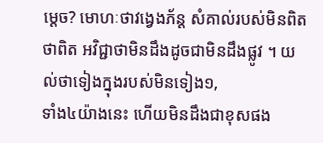ម្តេច? មោហៈថាវង្វេងភ័ន្ត សំគាល់របស់មិនពិតថាពិត អវិជ្ជាថាមិនដឹងដូចជាមិនដឹងផ្លូវ ។ យល់ថាទៀងក្នុងរបស់មិនទៀង១,
ទាំង៤យ៉ាងនេះ ហើយមិនដឹងជាខុសផង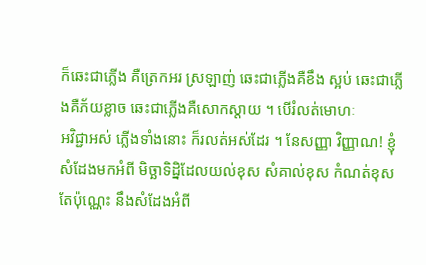ក៏ឆេះជាភ្លើង គឺត្រេកអរ ស្រឡាញ់ ឆេះជាភ្លើងគឺខឹង ស្អប់ ឆេះជាភ្លើងគឺភ័យខ្លាច ឆេះជាភ្លើងគឺសោកស្តាយ ។ បើរំលត់មោហៈ
អវិជ្ជាអស់ ភ្លើងទាំងនោះ ក៏រលត់អស់ដែរ ។ នែសញ្ញា វិញ្ញាណ! ខ្ញុំសំដែងមកអំពី មិច្ឆាទិដ្និដែលយល់ខុស សំគាល់ខុស កំណត់ខុស តែប៉ុណ្ណេះ នឹងសំដែងអំពី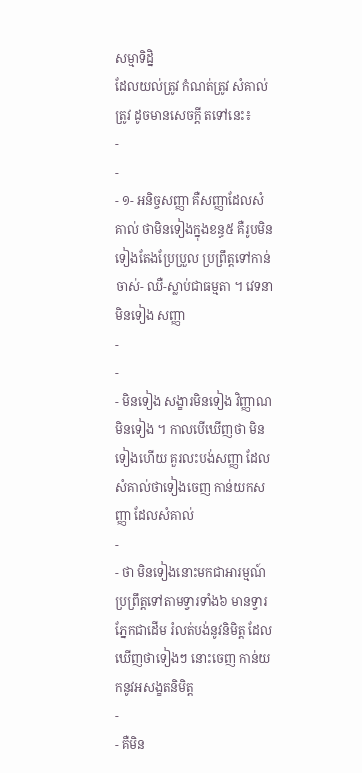សម្មាទិដ្និ
ដែលយល់ត្រូវ កំណត់ត្រូវ សំគាល់ត្រូវ ដូចមានសេចក្តី តទៅនេះ៖
-
-
- ១- អនិច្ចសញ្ញា គឺសញ្ញាដែលសំគាល់ ថាមិនទៀងក្នុងខន្ធ៥ គឺរូបមិនទៀងតែងប្រែប្រួល ប្រព្រឹត្តទៅកាន់ចាស់- ឈឺ-ស្លាប់ជាធម្មតា ។ វេទនាមិនទៀង សញ្ញា
-
-
- មិនទៀង សង្ខារមិនទៀង វិញ្ញាណមិនទៀង ។ កាលបើឃើញថា មិនទៀងហើយ គួរលះបង់សញ្ញា ដែលសំគាល់ថាទៀងចេញ កាន់យកសញ្ញា ដែលសំគាល់
-
- ថា មិនទៀងនោះមកជាអារម្មណ៍ ប្រព្រឹត្តទៅតាមទ្វារទាំង៦ មានទ្វារភ្នែកជាដើម រំលត់បង់នូវនិមិត្ត ដែលឃើញថាទៀងៗ នោះចេញ កាន់យកនូវអសង្ខតនិមិត្ត
-
- គឺមិន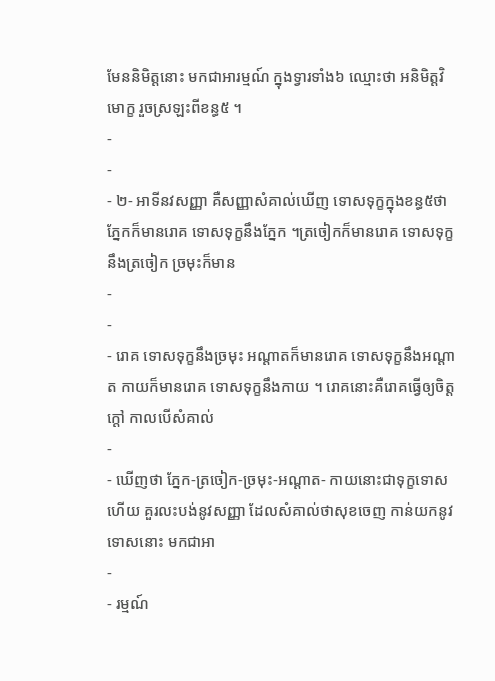មែននិមិត្តនោះ មកជាអារម្មណ៍ ក្នុងទ្វារទាំង៦ ឈ្មោះថា អនិមិត្តវិមោក្ខ រួចស្រឡះពីខន្ធ៥ ។
-
-
- ២- អាទីនវសញ្ញា គឺសញ្ញាសំគាល់ឃើញ ទោសទុក្ខក្នុងខន្ធ៥ថា ភ្នែកក៏មានរោគ ទោសទុក្ខនឹងភ្នែក ។ត្រចៀកក៏មានរោគ ទោសទុក្ខនឹងត្រចៀក ច្រមុះក៏មាន
-
-
- រោគ ទោសទុក្ខនឹងច្រមុះ អណ្តាតក៏មានរោគ ទោសទុក្ខនឹងអណ្តាត កាយក៏មានរោគ ទោសទុក្ខនឹងកាយ ។ រោគនោះគឺរោគធ្វើឲ្យចិត្តក្តៅ កាលបើសំគាល់
-
- ឃើញថា ភ្នែក-ត្រចៀក-ច្រមុះ-អណ្តាត- កាយនោះជាទុក្ខទោសហើយ គួរលះបង់នូវសញ្ញា ដែលសំគាល់ថាសុខចេញ កាន់យកនូវទោសនោះ មកជាអា
-
- រម្មណ៍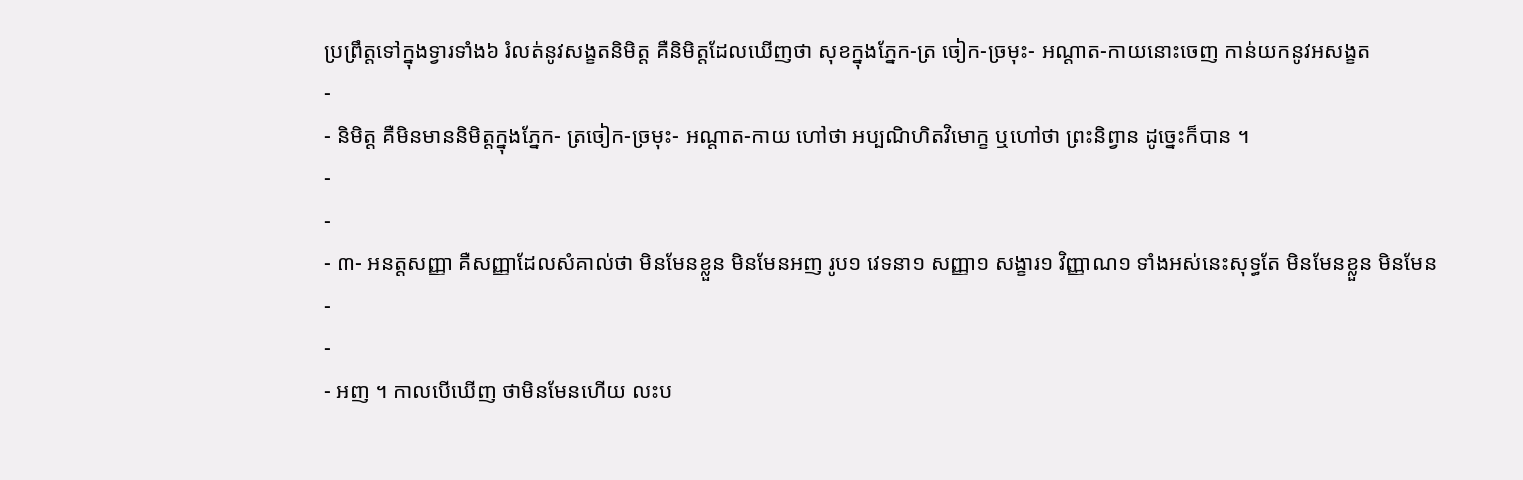ប្រព្រឹត្តទៅក្នុងទ្វារទាំង៦ រំលត់នូវសង្ខតនិមិត្ត គឺនិមិត្តដែលឃើញថា សុខក្នុងភ្នែក-ត្រ ចៀក-ច្រមុះ- អណ្តាត-កាយនោះចេញ កាន់យកនូវអសង្ខត
-
- និមិត្ត គឺមិនមាននិមិត្តក្នុងភ្នែក- ត្រចៀក-ច្រមុះ- អណ្តាត-កាយ ហៅថា អប្បណិហិតវិមោក្ខ ឬហៅថា ព្រះនិព្វាន ដូច្នេះក៏បាន ។
-
-
- ៣- អនត្តសញ្ញា គឺសញ្ញាដែលសំគាល់ថា មិនមែនខ្លួន មិនមែនអញ រូប១ វេទនា១ សញ្ញា១ សង្ខារ១ វិញ្ញាណ១ ទាំងអស់នេះសុទ្ធតែ មិនមែនខ្លួន មិនមែន
-
-
- អញ ។ កាលបើឃើញ ថាមិនមែនហើយ លះប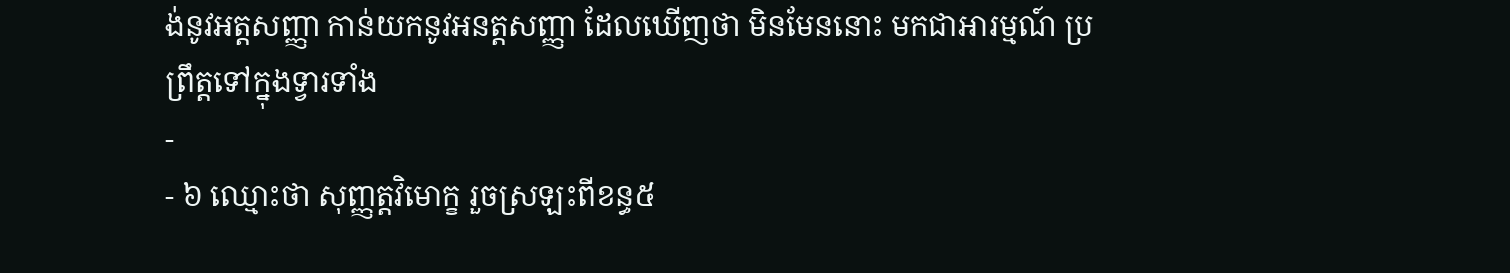ង់នូវអត្តសញ្ញា កាន់យកនូវអនត្តសញ្ញា ដែលឃើញថា មិនមែននោះ មកជាអារម្មណ៍ ប្រព្រឹត្តទៅក្នុងទ្វារទាំង
-
- ៦ ឈ្មោះថា សុញ្ញត្តវិមោក្ខ រួចស្រឡះពីខន្ធ៥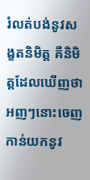រំលត់បង់នូវសង្ខតនិមិត្ត គឺនិមិត្តដែលឃើញថា អញៗនោះចេញ កាន់យកនូវ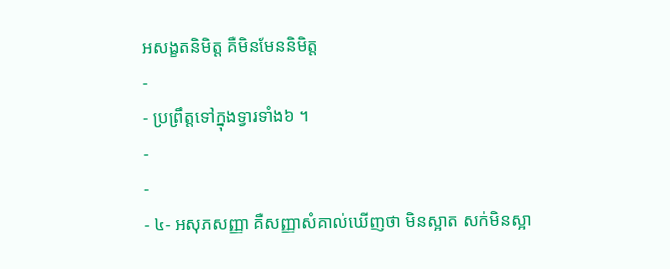អសង្ខតនិមិត្ត គឺមិនមែននិមិត្ត
-
- ប្រព្រឹត្តទៅក្នុងទ្វារទាំង៦ ។
-
-
- ៤- អសុភសញ្ញា គឺសញ្ញាសំគាល់ឃើញថា មិនស្អាត សក់មិនស្អា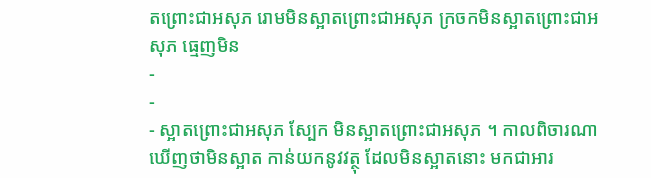តព្រោះជាអសុភ រោមមិនស្អាតព្រោះជាអសុភ ក្រចកមិនស្អាតព្រោះជាអសុភ ធ្មេញមិន
-
-
- ស្អាតព្រោះជាអសុភ ស្បែក មិនស្អាតព្រោះជាអសុភ ។ កាលពិចារណា ឃើញថាមិនស្អាត កាន់យកនូវវត្ថុ ដែលមិនស្អាតនោះ មកជាអារ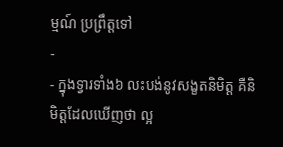ម្មណ៍ ប្រព្រឹត្តទៅ
-
- ក្នុងទ្វារទាំង៦ លះបង់នូវសង្ខតនិមិត្ត គឺនិមិត្តដែលឃើញថា ល្អ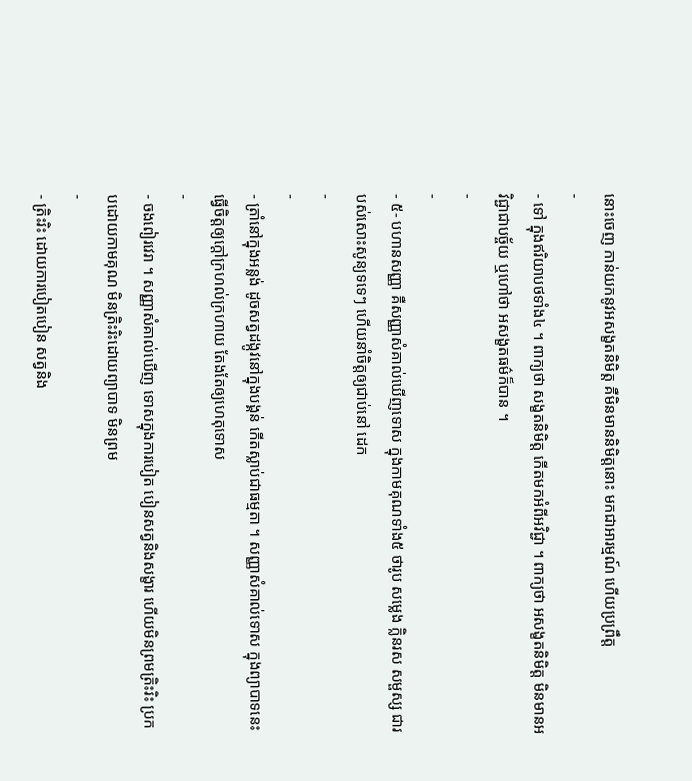នោះចេញ កាន់យកនូវអសង្ខតនិមិត្ត គឺមិនមាននិមិត្តនោះ មកជាអារម្មណ៍ ហើយប្រព្រឹត្ត
-
- ទៅ ក្នុងឥរិយាបថទាំង៤ ។ ពាក្យថា សង្ខតនិមិត្ត កើតមកអំពីអវិជ្ជា ។ ពាក្យថា អសង្ខតនិមិត្ត មិនមានអវិជ្ជាជាបច្ច័យ ឬហៅថា អសង្ខតធម៌ក៏បាន ។
-
-
- ៥- បហានសញ្ញា គឺសញ្ញាសំគាល់ឃើញទោស ក្នុងកាមគុណទាំង៥ ថារូប សម្លេង ក្លិនរស សម្ផស្ស ជារបស់សោះសូន្យទទេៗ ហើយនាំចិត្តឲ្យជាប់នៅ ដេក
-
-
- ត្រាំនៅក្នុងអន្លង់ ដូចសត្វដង្កូវនៅក្នុងបង្គន់ កើតស្លាប់ជាធម្មតា ។ សញ្ញាសំគាល់ទោស ក្នុងព្យាបាទនេះ ធ្វើចិត្តឲ្យក្តៅក្រហល់ក្រហាយ តែងតែឲ្យហេតុទោស
-
- ចងពៀរវេរា ។ សញ្ញាសំគាល់ឃើញ ទោសក្នុងការបៀត បៀនសត្វនិងសង្ខារ ហើយមិនព្រមត្រិះរិះ ប្រកបដោយកាមគុណ មិនត្រិះរិះដោយព្យាបាទ មិនព្រម
-
- ត្រិះរិះ ដោយការបៀតបៀន សត្វនិង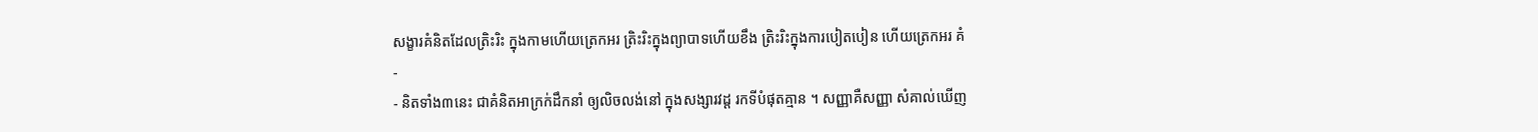សង្ខារគំនិតដែលត្រិះរិះ ក្នុងកាមហើយត្រេកអរ ត្រិះរិះក្នុងព្យាបាទហើយខឹង ត្រិះរិះក្នុងការបៀតបៀន ហើយត្រេកអរ គំ
-
- និតទាំង៣នេះ ជាគំនិតអាក្រក់ដឹកនាំ ឲ្យលិចលង់នៅ ក្នុងសង្សារវដ្ត រកទីបំផុតគ្មាន ។ សញ្ញាគឺសញ្ញា សំគាល់ឃើញ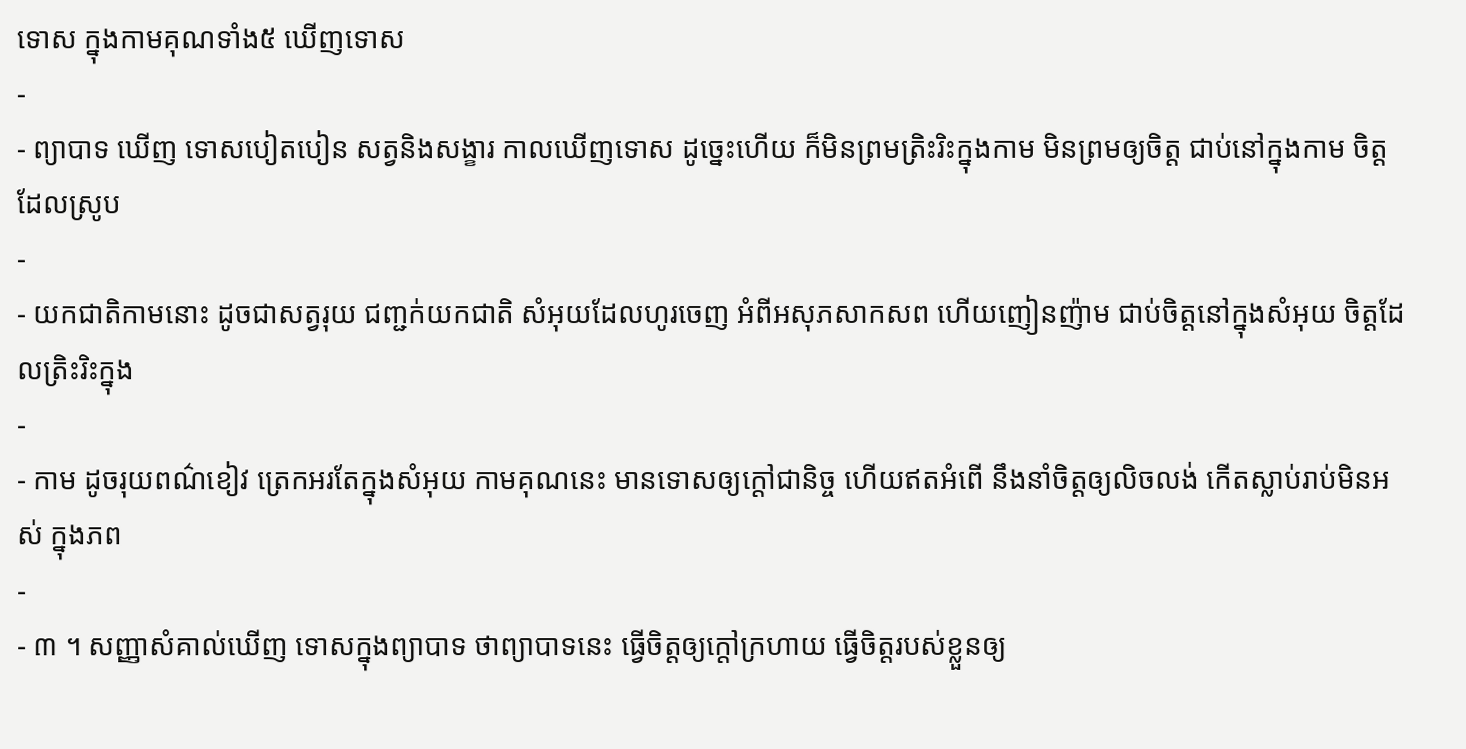ទោស ក្នុងកាមគុណទាំង៥ ឃើញទោស
-
- ព្យាបាទ ឃើញ ទោសបៀតបៀន សត្វនិងសង្ខារ កាលឃើញទោស ដូច្នេះហើយ ក៏មិនព្រមត្រិះរិះក្នុងកាម មិនព្រមឲ្យចិត្ត ជាប់នៅក្នុងកាម ចិត្តដែលស្រូប
-
- យកជាតិកាមនោះ ដូចជាសត្វរុយ ជញ្ជក់យកជាតិ សំអុយដែលហូរចេញ អំពីអសុភសាកសព ហើយញៀនញ៉ាម ជាប់ចិត្តនៅក្នុងសំអុយ ចិត្តដែលត្រិះរិះក្នុង
-
- កាម ដូចរុយពណ៌ខៀវ ត្រេកអរតែក្នុងសំអុយ កាមគុណនេះ មានទោសឲ្យក្តៅជានិច្ច ហើយឥតអំពើ នឹងនាំចិត្តឲ្យលិចលង់ កើតស្លាប់រាប់មិនអស់ ក្នុងភព
-
- ៣ ។ សញ្ញាសំគាល់ឃើញ ទោសក្នុងព្យាបាទ ថាព្យាបាទនេះ ធ្វើចិត្តឲ្យក្តៅក្រហាយ ធ្វើចិត្តរបស់ខ្លួនឲ្យ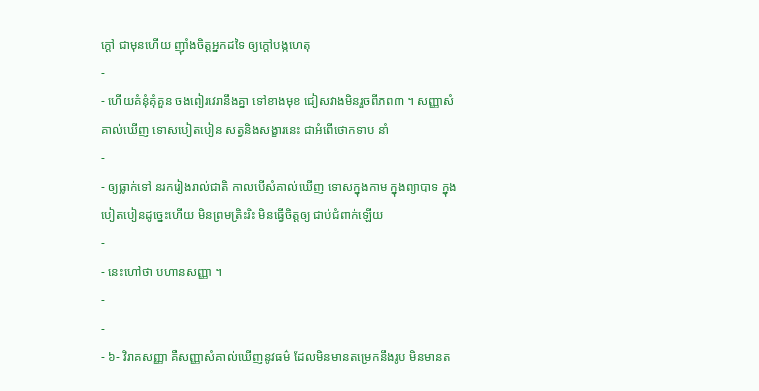ក្តៅ ជាមុនហើយ ញ៉ាំងចិត្តអ្នកដទៃ ឲ្យក្តៅបង្កហេតុ
-
- ហើយគំនុំគុំគួន ចងពៀរវេរានឹងគ្នា ទៅខាងមុខ ជៀសវាងមិនរួចពីភព៣ ។ សញ្ញាសំគាល់ឃើញ ទោសបៀតបៀន សត្វនិងសង្ខារនេះ ជាអំពើថោកទាប នាំ
-
- ឲ្យធ្លាក់ទៅ នរករៀងរាល់ជាតិ កាលបើសំគាល់ឃើញ ទោសក្នុងកាម ក្នុងព្យាបាទ ក្នុងបៀតបៀនដូច្នេះហើយ មិនព្រមត្រិះរិះ មិនធ្វើចិត្តឲ្យ ជាប់ជំពាក់ឡើយ
-
- នេះហៅថា បហានសញ្ញា ។
-
-
- ៦- វិរាគសញ្ញា គឺសញ្ញាសំគាល់ឃើញនូវធម៌ ដែលមិនមានតម្រេកនឹងរូប មិនមានត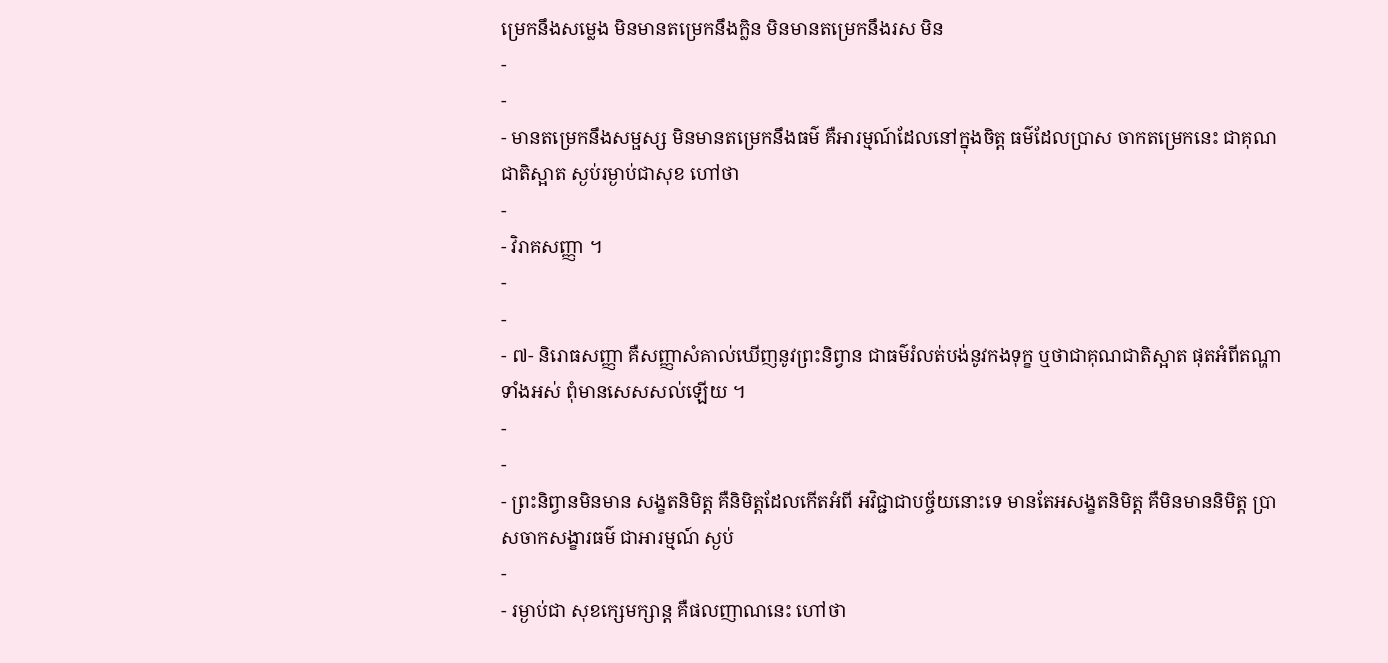ម្រេកនឹងសម្លេង មិនមានតម្រេកនឹងក្លិន មិនមានតម្រេកនឹងរស មិន
-
-
- មានតម្រេកនឹងសម្ផស្ស មិនមានតម្រេកនឹងធម៌ គឺអារម្មណ៍ដែលនៅក្នុងចិត្ត ធម៌ដែលប្រាស ចាកតម្រេកនេះ ជាគុណជាតិស្អាត ស្ងប់រម្ងាប់ជាសុខ ហៅថា
-
- វិរាគសញ្ញា ។
-
-
- ៧- និរោធសញ្ញា គឺសញ្ញាសំគាល់ឃើញនូវព្រះនិព្វាន ជាធម៌រំលត់បង់នូវកងទុក្ខ ឬថាជាគុណជាតិស្អាត ផុតអំពីតណ្ហាទាំងអស់ ពុំមានសេសសល់ឡើយ ។
-
-
- ព្រះនិព្វានមិនមាន សង្ខតនិមិត្ត គឺនិមិត្តដែលកើតអំពី អវិជ្ជាជាបច្ច័យនោះទេ មានតែអសង្ខតនិមិត្ត គឺមិនមាននិមិត្ត ប្រាសចាកសង្ខារធម៌ ជាអារម្មណ៍ ស្ងប់
-
- រម្ងាប់ជា សុខក្សេមក្សាន្ត គឺផលញាណនេះ ហៅថា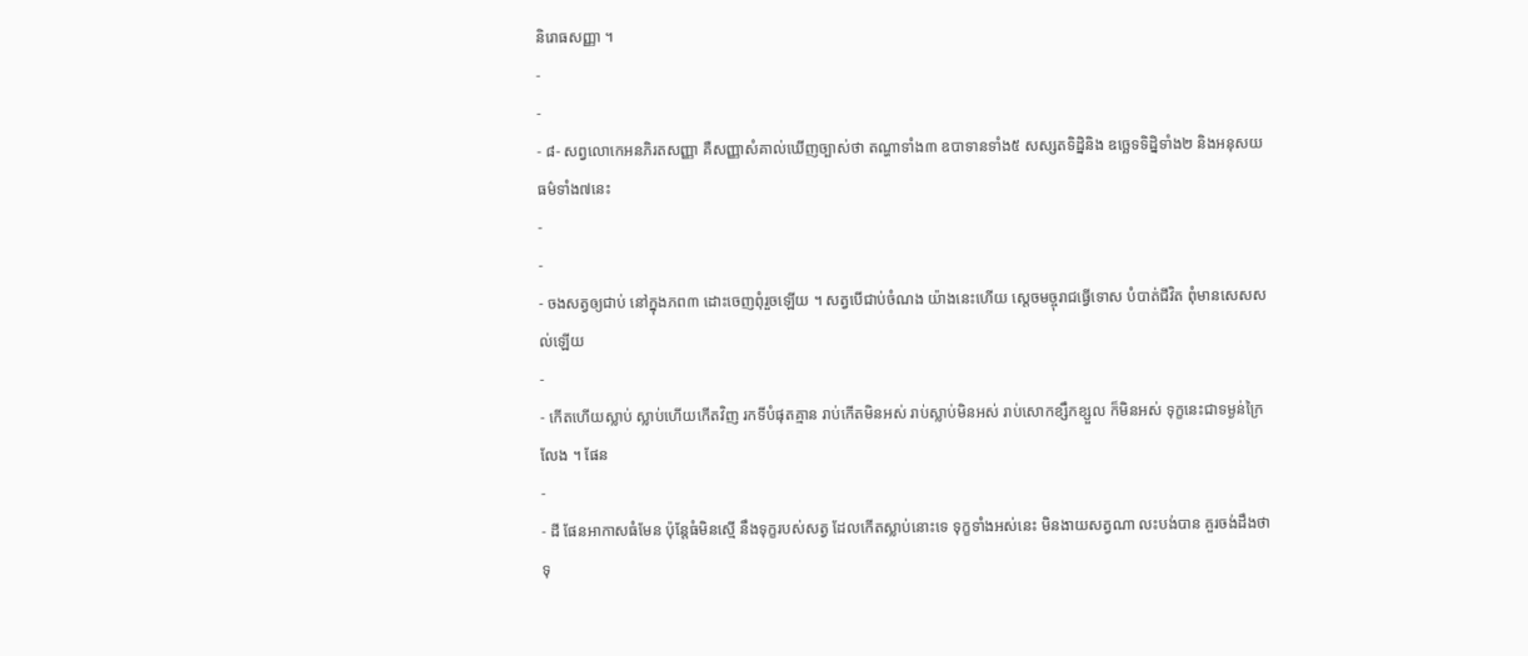និរោធសញ្ញា ។
-
-
- ៨- សព្វលោកេអនភិរតសញ្ញា គឺសញ្ញាសំគាល់ឃើញច្បាស់ថា តណ្ហាទាំង៣ ឧបាទានទាំង៥ សស្សតទិដ្និនិង ឧច្ឆេទទិដ្និទាំង២ និងអនុសយធម៌ទាំង៧នេះ
-
-
- ចងសត្វឲ្យជាប់ នៅក្នុងភព៣ ដោះចេញពុំរួចឡើយ ។ សត្វបើជាប់ចំណង យ៉ាងនេះហើយ ស្តេចមច្ចុរាជធ្វើទោស បំបាត់ជីវិត ពុំមានសេសសល់ឡើយ
-
- កើតហើយស្លាប់ ស្លាប់ហើយកើតវិញ រកទីបំផុតគ្មាន រាប់កើតមិនអស់ រាប់ស្លាប់មិនអស់ រាប់សោកខ្សឹកខ្សួល ក៏មិនអស់ ទុក្ខនេះជាទម្ងន់ក្រៃលែង ។ ផែន
-
- ដី ផែនអាកាសធំមែន ប៉ុន្តែធំមិនស្មើ នឹងទុក្ខរបស់សត្វ ដែលកើតស្លាប់នោះទេ ទុក្ខទាំងអស់នេះ មិនងាយសត្វណា លះបង់បាន គួរចង់ដឹងថាទុ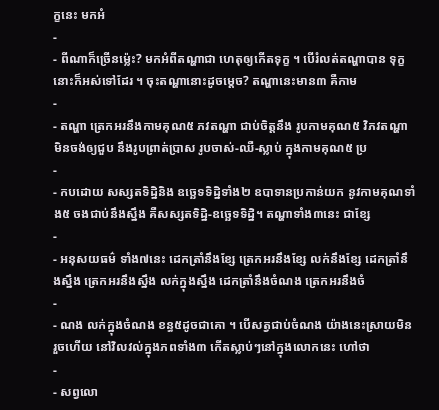ក្ខនេះ មកអំ
-
- ពីណាក៏ច្រើនម៉្លេះ? មកអំពីតណ្ហាជា ហេតុឲ្យកើតទុក្ខ ។ បើរំលត់តណ្ហាបាន ទុក្ខនោះក៏អស់ទៅដែរ ។ ចុះតណ្ហានោះដូចម្តេច? តណ្ហានេះមាន៣ គឺកាម
-
- តណ្ហា ត្រេកអរនឹងកាមគុណ៥ ភវតណ្ហា ជាប់ចិត្តនឹង រូបកាមគុណ៥ វិភវតណ្ហា មិនចង់ឲ្យជួប នឹងរូបព្រាត់ប្រាស រូបចាស់-ឈឺ-ស្លាប់ ក្នុងកាមគុណ៥ ប្រ
-
- កបដោយ សស្សតទិដ្និនិង ឧច្ឆេទទិដ្និទាំង២ ឧបាទានប្រកាន់យក នូវកាមគុណទាំង៥ ចងជាប់នឹងស្នឹង គឺសស្សតទិដ្និ-ឧច្ឆេទទិដ្និ។ តណ្ហាទាំង៣នេះ ជាខ្សែ
-
- អនុសយធម៌ ទាំង៧នេះ ដេកត្រាំនឹងខ្សែ ត្រេកអរនឹងខ្សែ លក់នឹងខ្សែ ដេកត្រាំនឹងស្នឹង ត្រេកអរនឹងស្នឹង លក់ក្នុងស្នឹង ដេកត្រាំនឹងចំណង ត្រេកអរនឹងចំ
-
- ណង លក់ក្នុងចំណង ខន្ធ៥ដូចជាគោ ។ បើសត្វជាប់ចំណង យ៉ាងនេះស្រាយមិនរួចហើយ នៅវិលវល់ក្នុងភពទាំង៣ កើតស្លាប់ៗនៅក្នុងលោកនេះ ហៅថា
-
- សព្វលោ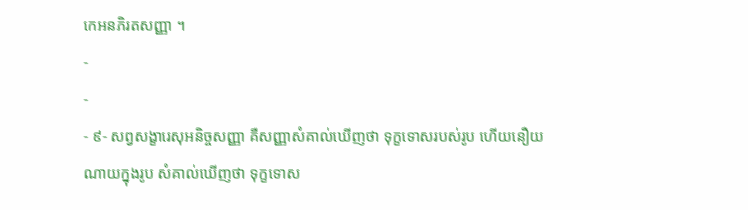កេអនភិរតសញ្ញា ។
-
-
- ៩- សព្វសង្ខារេសុអនិច្ចសញ្ញា គឺសញ្ញាសំគាល់ឃើញថា ទុក្ខទោសរបស់រូប ហើយនឿយណាយក្នុងរូប សំគាល់ឃើញថា ទុក្ខទោស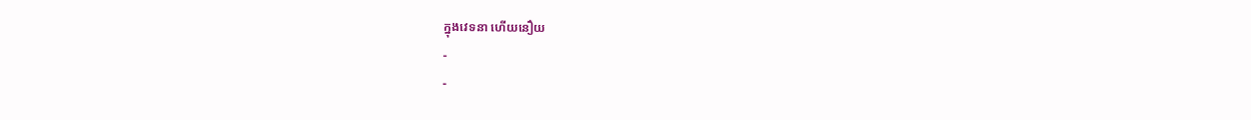ក្នុងវេទនា ហើយនឿយ
-
-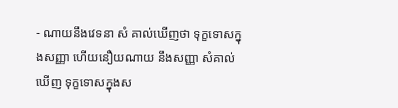- ណាយនឹងវេទនា សំ គាល់ឃើញថា ទុក្ខទោសក្នុងសញ្ញា ហើយនឿយណាយ នឹងសញ្ញា សំគាល់ឃើញ ទុក្ខទោសក្នុងស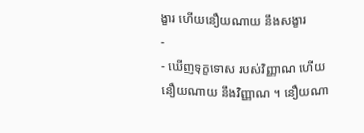ង្ខារ ហើយនឿយណាយ នឹងសង្ខារ
-
- ឃើញទុក្ខទោស របស់វិញ្ញាណ ហើយនឿយណាយ នឹងវិញ្ញាណ ។ នឿយណា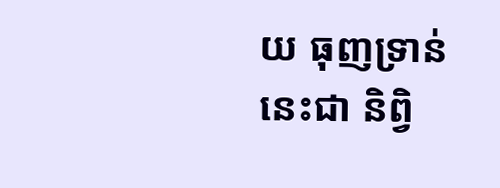យ ធុញទ្រាន់នេះជា និព្វិ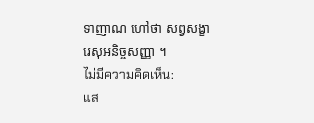ទាញាណ ហៅថា សព្វសង្ខារេសុអនិច្ចសញ្ញា ។
ไม่มีความคิดเห็น:
แส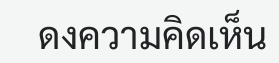ดงความคิดเห็น